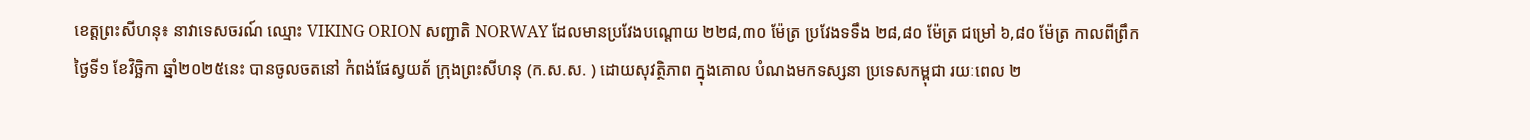ខេត្តព្រះសីហនុ៖ នាវាទេសចរណ៍ ឈ្មោះ VIKING ORION សញ្ជាតិ NORWAY ដែលមានប្រវែងបណ្តោយ ២២៨,៣០ ម៉ែត្រ ប្រវែងទទឹង ២៨,៨០ ម៉ែត្រ ជម្រៅ ៦,៨០ ម៉ែត្រ កាលពីព្រឹកថ្ងៃទី១ ខែវិច្ឆិកា ឆ្នាំ២០២៥នេះ បានចូលចតនៅ កំពង់ផែស្វយត័ ក្រុងព្រះសីហនុ (ក.ស.ស. ) ដោយសុវត្ថិភាព ក្នុងគោល បំណងមកទស្សនា ប្រទេសកម្ពុជា រយៈពេល ២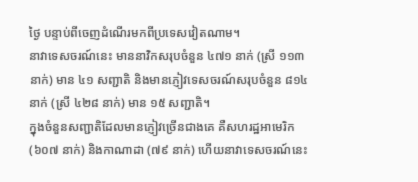ថ្ងៃ បន្ទាប់ពីចេញដំណើរមកពីប្រទេសវៀតណាម។
នាវាទេសចរណ៍នេះ មាននាវិកសរុបចំនួន ៤៧១ នាក់ (ស្រី ១១៣ នាក់) មាន ៤១ សញ្ជាតិ និងមានភ្ញៀវទេសចរណ៍សរុបចំនួន ៨១៤ នាក់ (ស្រី ៤២៨ នាក់) មាន ១៥ សញ្ជាតិ។
ក្នុងចំនួនសញ្ជាតិដែលមានភ្ញៀវច្រើនជាងគេ គឺសហរដ្ឋអាមេរិក (៦០៧ នាក់) និងកាណាដា (៧៩ នាក់) ហើយនាវាទេសចរណ៍នេះ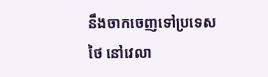នឹងចាកចេញទៅប្រទេសថៃ នៅវេលា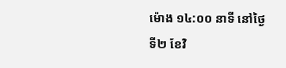ម៉ោង ១៤:០០ នាទី នៅថ្ងៃទី២ ខែវិ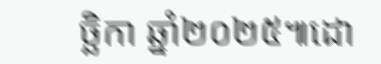ច្ឆិកា ឆ្នាំ២០២៥៕ដោ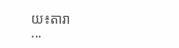យ៖តារា
...